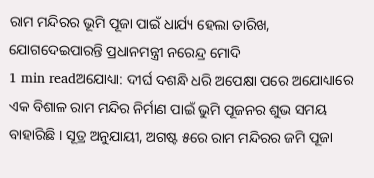ରାମ ମନ୍ଦିରର ଭୂମି ପୂଜା ପାଇଁ ଧାର୍ଯ୍ୟ ହେଲା ତାରିଖ, ଯୋଗଦେଇପାରନ୍ତି ପ୍ରଧାନମନ୍ତ୍ରୀ ନରେନ୍ଦ୍ର ମୋଦି
1 min readଅଯୋଧ୍ୟା: ଦୀର୍ଘ ଦଶନ୍ଧି ଧରି ଅପେକ୍ଷା ପରେ ଅଯୋଧ୍ୟାରେ ଏକ ବିଶାଳ ରାମ ମନ୍ଦିର ନିର୍ମାଣ ପାଇଁ ଭୁମି ପୂଜନର ଶୁଭ ସମୟ ବାହାରିଛି । ସୂତ୍ର ଅନୁଯାୟୀ, ଅଗଷ୍ଟ ୫ରେ ରାମ ମନ୍ଦିରର ଜମି ପୂଜା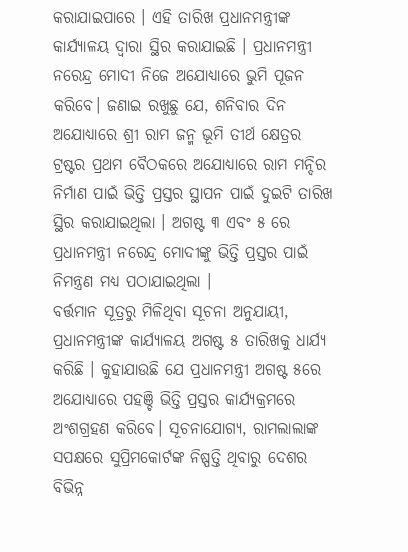କରାଯାଇପାରେ । ଏହି ତାରିଖ ପ୍ରଧାନମନ୍ତ୍ରୀଙ୍କ କାର୍ଯ୍ୟାଳୟ ଦ୍ୱାରା ସ୍ଥିର କରାଯାଇଛି । ପ୍ରଧାନମନ୍ତ୍ରୀ ନରେନ୍ଦ୍ର ମୋଦୀ ନିଜେ ଅଯୋଧ୍ୟାରେ ଭୁମି ପୂଜନ କରିବେ। ଜଣାଇ ରଖୁଛୁ ଯେ, ଶନିବାର ଦିନ ଅଯୋଧ୍ୟାରେ ଶ୍ରୀ ରାମ ଜନ୍ମ ଭୂମି ତୀର୍ଥ କ୍ଷେତ୍ରର ଟ୍ରଷ୍ଟର ପ୍ରଥମ ବୈଠକରେ ଅଯୋଧ୍ୟାରେ ରାମ ମନ୍ଦିର ନିର୍ମାଣ ପାଇଁ ଭିତ୍ତି ପ୍ରସ୍ତର ସ୍ଥାପନ ପାଇଁ ଦୁଇଟି ତାରିଖ ସ୍ଥିର କରାଯାଇଥିଲା । ଅଗଷ୍ଟ ୩ ଏବଂ ୫ ରେ ପ୍ରଧାନମନ୍ତ୍ରୀ ନରେନ୍ଦ୍ର ମୋଦୀଙ୍କୁ ଭିତ୍ତି ପ୍ରସ୍ତର ପାଇଁ ନିମନ୍ତ୍ରଣ ମଧ୍ୟ ପଠାଯାଇଥିଲା ।
ବର୍ତ୍ତମାନ ସୂତ୍ରରୁ ମିଳିଥିବା ସୂଚନା ଅନୁଯାୟୀ, ପ୍ରଧାନମନ୍ତ୍ରୀଙ୍କ କାର୍ଯ୍ୟାଳୟ ଅଗଷ୍ଟ ୫ ତାରିଖକୁ ଧାର୍ଯ୍ୟ କରିଛି । କୁହାଯାଉଛି ଯେ ପ୍ରଧାନମନ୍ତ୍ରୀ ଅଗଷ୍ଟ ୫ରେ ଅଯୋଧ୍ୟାରେ ପହଞ୍ଚି ଭିତ୍ତି ପ୍ରସ୍ତର କାର୍ଯ୍ୟକ୍ରମରେ ଅଂଶଗ୍ରହଣ କରିବେ। ସୂଚନାଯୋଗ୍ୟ, ରାମଲାଲାଙ୍କ ସପକ୍ଷରେ ସୁପ୍ରିମକୋର୍ଟଙ୍କ ନିଷ୍ପତ୍ତି ଥିବାରୁ ଦେଶର ବିଭିନ୍ନ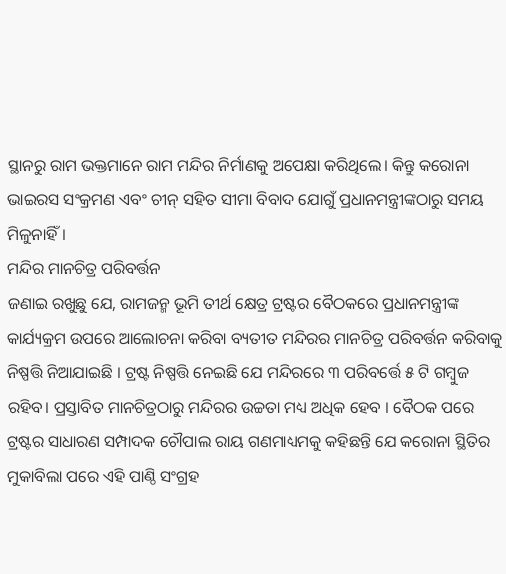ସ୍ଥାନରୁ ରାମ ଭକ୍ତମାନେ ରାମ ମନ୍ଦିର ନିର୍ମାଣକୁ ଅପେକ୍ଷା କରିଥିଲେ। କିନ୍ତୁ କରୋନା ଭାଇରସ ସଂକ୍ରମଣ ଏବଂ ଚୀନ୍ ସହିତ ସୀମା ବିବାଦ ଯୋଗୁଁ ପ୍ରଧାନମନ୍ତ୍ରୀଙ୍କଠାରୁ ସମୟ ମିଳୁନାହିଁ।
ମନ୍ଦିର ମାନଚିତ୍ର ପରିବର୍ତ୍ତନ
ଜଣାଇ ରଖୁଛୁ ଯେ, ରାମଜନ୍ମ ଭୂମି ତୀର୍ଥ କ୍ଷେତ୍ର ଟ୍ରଷ୍ଟର ବୈଠକରେ ପ୍ରଧାନମନ୍ତ୍ରୀଙ୍କ କାର୍ଯ୍ୟକ୍ରମ ଉପରେ ଆଲୋଚନା କରିବା ବ୍ୟତୀତ ମନ୍ଦିରର ମାନଚିତ୍ର ପରିବର୍ତ୍ତନ କରିବାକୁ ନିଷ୍ପତ୍ତି ନିଆଯାଇଛି । ଟ୍ରଷ୍ଟ ନିଷ୍ପତ୍ତି ନେଇଛି ଯେ ମନ୍ଦିରରେ ୩ ପରିବର୍ତ୍ତେ ୫ ଟି ଗମ୍ବୁଜ ରହିବ। ପ୍ରସ୍ତାବିତ ମାନଚିତ୍ରଠାରୁ ମନ୍ଦିରର ଉଚ୍ଚତା ମଧ୍ୟ ଅଧିକ ହେବ । ବୈଠକ ପରେ ଟ୍ରଷ୍ଟର ସାଧାରଣ ସମ୍ପାଦକ ଚୌପାଲ ରାୟ ଗଣମାଧ୍ୟମକୁ କହିଛନ୍ତି ଯେ କରୋନା ସ୍ଥିତିର ମୁକାବିଲା ପରେ ଏହି ପାଣ୍ଠି ସଂଗ୍ରହ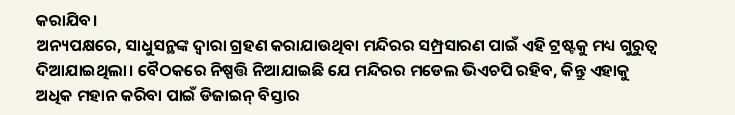କରାଯିବ।
ଅନ୍ୟପକ୍ଷରେ, ସାଧୁସନ୍ଥଙ୍କ ଦ୍ୱାରା ଗ୍ରହଣ କରାଯାଉଥିବା ମନ୍ଦିରର ସମ୍ପ୍ରସାରଣ ପାଇଁ ଏହି ଟ୍ରଷ୍ଟକୁ ମଧ୍ୟ ଗୁରୁତ୍ୱ ଦିଆଯାଇଥିଲା। ବୈଠକରେ ନିଷ୍ପତ୍ତି ନିଆଯାଇଛି ଯେ ମନ୍ଦିରର ମଡେଲ ଭିଏଚପି ରହିବ, କିନ୍ତୁ ଏହାକୁ ଅଧିକ ମହାନ କରିବା ପାଇଁ ଡିଜାଇନ୍ ବିସ୍ତାର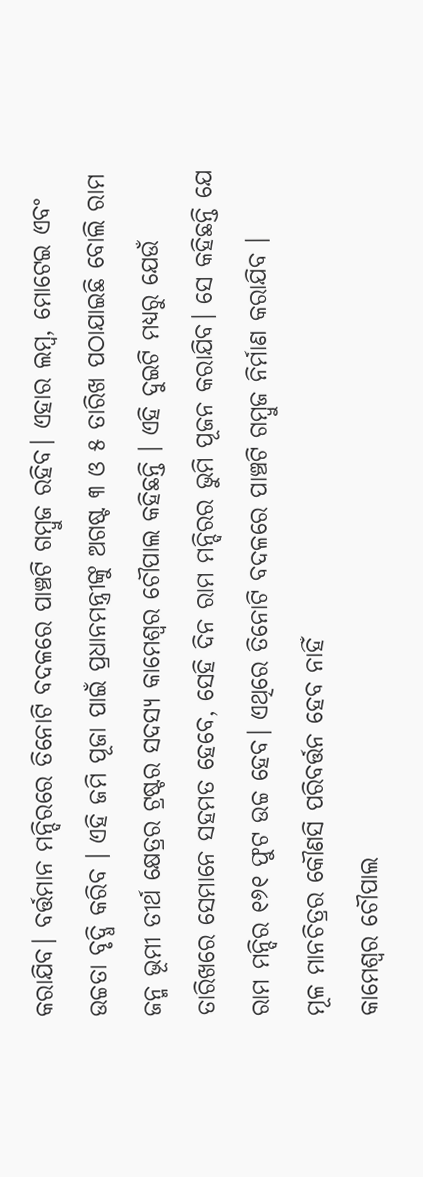କରାଯିବ। ବର୍ତ୍ତମାନ ମନ୍ଦିରରେ ତିନୋଟି ବଦଳରେ ପାଞ୍ଚଟି ଗମ୍ବୁଜ ରହିବ। ଏହାର ଲମ୍ବ, ମୋଟେଇ ଏବଂ ଉଚ୍ଚତା ବୃଦ୍ଧି କରିବ । ଏହି ଜମି ପୂଜା ପାଇଁ ପ୍ରଧାନମନ୍ତ୍ରୀଙ୍କୁ ଅଗଷ୍ଟ ୩ ଓ ୫ ତାରିଖ ପଠାଯାଇଛି ବୋଲି ରାମ ଜନ୍ମ ଭୂମୀ ତୀର୍ଥ କ୍ଷେତ୍ରର ଟ୍ରଷ୍ଟର ସଦସ୍ୟ କାମେଶ୍ୱର ଚୌପାଲ କହିଛନ୍ତି । ଏହି ଦୁଇଟି ମଧ୍ୟରୁ ଯେଉଁ ତାରିଖରେ ସେମାନେ ସହମତ ହେବେ, ସେହି ଦିନ ରାମ ମନ୍ଦିରର ଭୁମି ପୂଜନ କରାଯିବ। ସେ କହିଛନ୍ତି ଯେ ରାମ ମନ୍ଦିର ୧୬୧ ଫୁଟ ଉଚ୍ଚ ହେବ। ଏଥିରେ ତିନୋଟି ବଦଳରେ ପାଞ୍ଚଟି ଗମ୍ବୁଜ ନିର୍ମାଣ କରାଯିବ ।
ମୂଳ ମାନଚିତ୍ରର କୌଣସି ପରିବର୍ତ୍ତନ ହେବ ନାହିଁ
କାମେଶ୍ୱର ଚୌପାଲ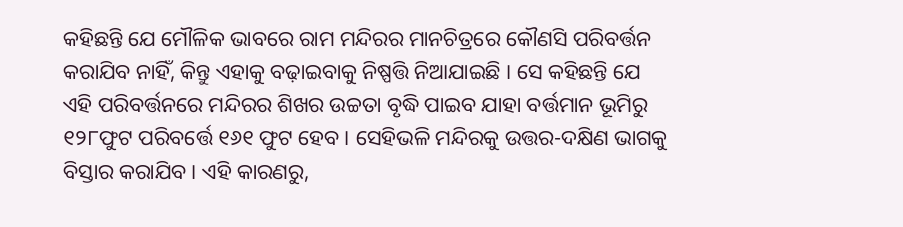କହିଛନ୍ତି ଯେ ମୌଳିକ ଭାବରେ ରାମ ମନ୍ଦିରର ମାନଚିତ୍ରରେ କୌଣସି ପରିବର୍ତ୍ତନ କରାଯିବ ନାହିଁ, କିନ୍ତୁ ଏହାକୁ ବଢ଼ାଇବାକୁ ନିଷ୍ପତ୍ତି ନିଆଯାଇଛି । ସେ କହିଛନ୍ତି ଯେ ଏହି ପରିବର୍ତ୍ତନରେ ମନ୍ଦିରର ଶିଖର ଉଚ୍ଚତା ବୃଦ୍ଧି ପାଇବ ଯାହା ବର୍ତ୍ତମାନ ଭୂମିରୁ ୧୨୮ଫୁଟ ପରିବର୍ତ୍ତେ ୧୬୧ ଫୁଟ ହେବ। ସେହିଭଳି ମନ୍ଦିରକୁ ଉତ୍ତର-ଦକ୍ଷିଣ ଭାଗକୁ ବିସ୍ତାର କରାଯିବ। ଏହି କାରଣରୁ,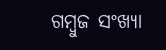ଗମ୍ବୁଜ ସଂଖ୍ୟା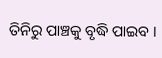ତିନିରୁ ପାଞ୍ଚକୁ ବୃଦ୍ଧି ପାଇବ ।